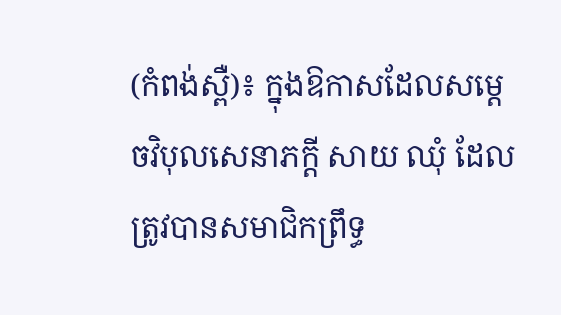(កំពង់ស្ពឺ)៖ ក្នុងឱកាសដែលសម្ដេចវិបុលសេនាភក្ដី សាយ ឈុំ ដែលត្រូវបានសមាជិកព្រឹទ្ធ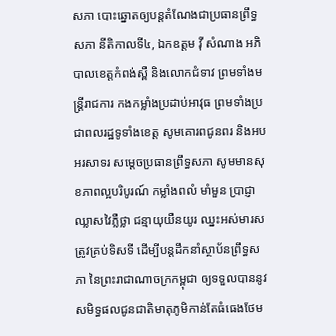សភា បោះឆ្នោតឲ្យបន្ដតំណែងជាប្រធានព្រឹទ្ធសភា នីតិកាលទី៤, ឯកឧត្តម វ៉ី សំណាង អភិបាលខេត្តកំពង់ស្ពឺ និងលោកជំទាវ ព្រមទាំងមន្ដ្រីរាជការ កងកម្លាំងប្រដាប់អាវុធ ព្រមទាំងប្រជាពលរដ្ឋទូទាំងខេត្ត សូមគោរពជូនពរ និងអបអរសាទរ សម្ដេចប្រធានព្រឹទ្ធសភា សូមមានសុខភាពល្អបរិបូរណ៍ កម្លាំងពលំ មាំមួន ប្រាជ្ញាឈ្លាសវៃភ្លឺថ្លា ជន្មាយុយឺនយូរ ឈ្នះអស់មារសត្រូវគ្រប់ទិសទី ដើម្បីបន្តដឹកនាំស្ថាប័នព្រឹទ្ធសភា នៃព្រះរាជាណាចក្រកម្ពុជា ឲ្យទទួលបាននូវសមិទ្ធផលជូនជាតិមាតុភូមិកាន់តែធំធេងថែម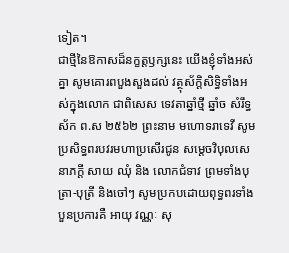ទៀត។
ជាថ្មីនៃឱកាសដ៏នក្ខត្តឫក្សនេះ យើងខ្ញុំទាំងអស់គ្នា សូមគោរពបួងសួងដល់ វត្ថុស័ក្ដិសិទ្ធិទាំងអស់ក្នុងលោក ជាពិសេស ទេវតាឆ្នាំថ្មី ឆ្នាំច សំរឹទ្ធស័ក ព.ស ២៥៦២ ព្រះនាម មហោទរាទេវី សូមប្រសិទ្ធពរបវរមហាប្រសើរជូន សម្ដេចវិបុលសេនាភក្ដី សាយ ឈុំ និង លោកជំទាវ ព្រមទាំងបុត្រា-បុត្រី និងចៅៗ សូមប្រកបដោយពុទ្ធពរទាំងបួនប្រការគឺ អាយុ វណ្ណៈ សុ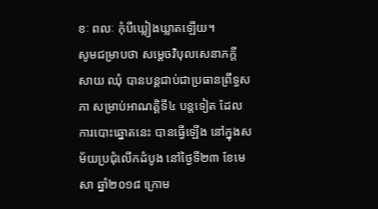ខៈ ពលៈ កុំបីឃ្លៀងឃ្លាតឡើយ។
សូមជម្រាបថា សម្តេចវិបុលសេនាភក្តី សាយ ឈុំ បានបន្តជាប់ជាប្រធានព្រឹទ្ធសភា សម្រាប់អាណត្តិទី៤ បន្តទៀត ដែលការបោះឆ្នោតនេះ បានធ្វើឡើង នៅក្នុងសម័យប្រជុំលើកដំបូង នៅថ្ងៃទី២៣ ខែមេសា ឆ្នាំ២០១៨ ក្រោម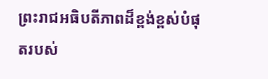ព្រះរាជអធិបតីភាពដ៏ខ្ពង់ខ្ពស់បំផុតរបស់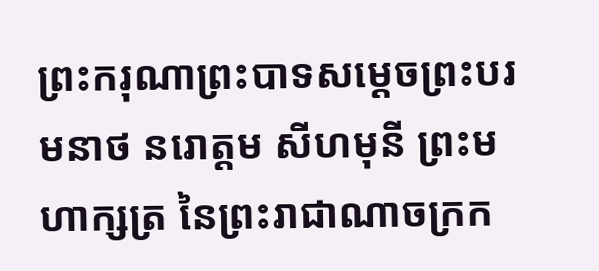ព្រះករុណាព្រះបាទសម្ដេចព្រះបរមនាថ នរោត្ដម សីហមុនី ព្រះមហាក្សត្រ នៃព្រះរាជាណាចក្រក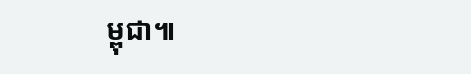ម្ពុជា៕